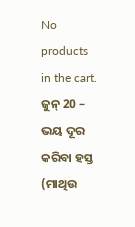No products in the cart.
ଜୁନ୍ 20 – ଭୟ ଦୂର କରିବା ହସ୍ତ
(ମାଥିଉ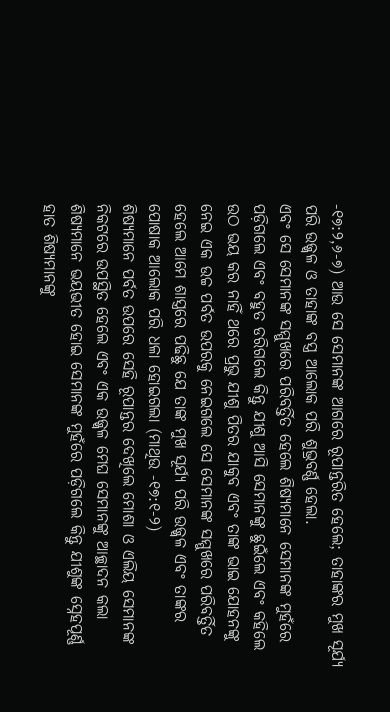-୧୭:୨,୬-୭) ଆଉ ସେ ସେମାନଙ୍କ ଆଗରେ ରୂପାନ୍ତରିତ ହେଲେ; ତାହାଙ୍କର ମୁଖ ସୂର୍ଯ୍ୟ ପରି ଉଜ୍ଜ୍ୱଳ ଓ ତାହାଙ୍କ ବସ୍ତ୍ର ଆଲୋକ ପରି ଶୁଭ୍ରବର୍ଣ୍ଣ ହେଲା.
ଏବଂ ସେ ସେମାନଙ୍କ ସମ୍ମୁଖରେ ପରିବର୍ତ୍ତିତ ହେଲେ ଶିଷ୍ୟମାନେ ସେମାନଙ୍କ ମୁହଁରେ ପଡ଼ିଗଲେ ଏବଂ ବହୁତ ଡରିଗଲେ କିନ୍ତୁ ଯୀଶୁ ଆସି ସେମାନଙ୍କୁ ଛୁଇଁଲେ ଏବଂ କହିଲେ ଉଠ ଭୟ କର ନାହିଁ ଥରେ ପ୍ରଭୁ ଯୀଶୁ ପିତର ଯାକୁବ ଏବଂ ତାଙ୍କ ଭାଇ ଯୋହନଙ୍କୁ ନେଇ ଏକ ଉଚ୍ଚ ପର୍ବତ ଉପରକୁ ନେଇଗଲେ ସେ ସେମାନଙ୍କ ସମ୍ମୁଖରେ ପରିବର୍ତ୍ତିତ ହେଲେ ଆମେ ଶାସ୍ତ୍ରରେ ପଢିଛୁ ଯେ ତାଙ୍କ ମୁଖ ସୂର୍ଯ୍ୟ ପରି ଉଜ୍ଜ୍ୱଳ ଏବଂ ତାଙ୍କର ପୋଷାକ ଆଲୋକ ପରି ଧଳା ହୋଇଗଲା (ମାଥିଉ -୧୭:୧-୨)
ଶିଷ୍ୟମାନେ ପର୍ବତ ଉପରେ ସେହି ରୂପାନ୍ତର ଦେଖିଲେ ମୋଶା ଓ ଏଲିୟ ସେମାନଙ୍କ ନିକଟରେ ଉପସ୍ଥିତ ହେଲେ ଏବଂ ଏକ ଉଜ୍ଜ୍ୱଳ ମେଘ ସେମାନଙ୍କୁ ଆଚ୍ଛାଦନ କଲା ଶିଷ୍ୟମାନେ ଭୟଭୀତ ହୋଇ ସେମାନଙ୍କ ମୁହଁରେ ପଡ଼ିଗଲେ କିନ୍ତୁ ଯୀଶୁଙ୍କ ସ୍ନେହପୂର୍ଣ୍ଣ ହାତ ଶିଷ୍ୟମାନଙ୍କୁ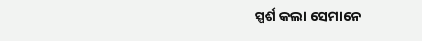ସ୍ପର୍ଶ କଲା ସେମାନେ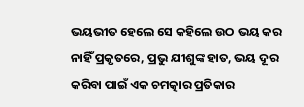ଭୟଭୀତ ହେଲେ ସେ କହିଲେ ଉଠ ଭୟ କର ନାହିଁ ପ୍ରକୃତରେ, ପ୍ରଭୁ ଯୀଶୁଙ୍କ ହାତ, ଭୟ ଦୂର କରିବା ପାଇଁ ଏକ ଚମତ୍କାର ପ୍ରତିକାର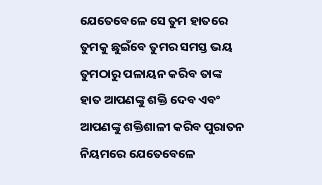ଯେତେବେଳେ ସେ ତୁମ ହାତରେ ତୁମକୁ ଛୁଇଁବେ ତୁମର ସମସ୍ତ ଭୟ ତୁମଠାରୁ ପଳାୟନ କରିବ ତାଙ୍କ ହାତ ଆପଣଙ୍କୁ ଶକ୍ତି ଦେବ ଏବଂ ଆପଣଙ୍କୁ ଶକ୍ତିଶାଳୀ କରିବ ପୁରାତନ ନିୟମରେ ଯେତେବେଳେ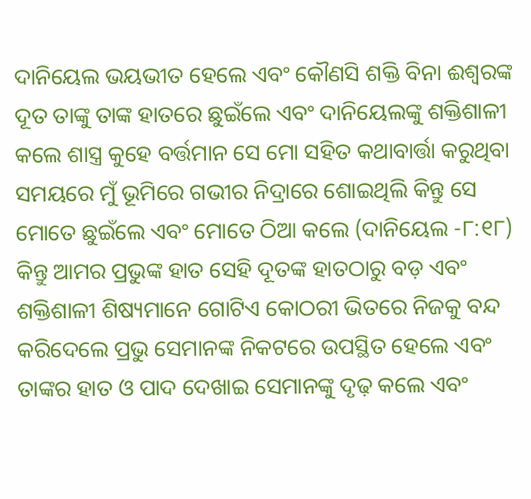ଦାନିୟେଲ ଭୟଭୀତ ହେଲେ ଏବଂ କୌଣସି ଶକ୍ତି ବିନା ଈଶ୍ବରଙ୍କ ଦୂତ ତାଙ୍କୁ ତାଙ୍କ ହାତରେ ଛୁଇଁଲେ ଏବଂ ଦାନିୟେଲଙ୍କୁ ଶକ୍ତିଶାଳୀ କଲେ ଶାସ୍ତ୍ର କୁହେ ବର୍ତ୍ତମାନ ସେ ମୋ ସହିତ କଥାବାର୍ତ୍ତା କରୁଥିବା ସମୟରେ ମୁଁ ଭୂମିରେ ଗଭୀର ନିଦ୍ରାରେ ଶୋଇଥିଲି କିନ୍ତୁ ସେ ମୋତେ ଛୁଇଁଲେ ଏବଂ ମୋତେ ଠିଆ କଲେ (ଦାନିୟେଲ -୮:୧୮)
କିନ୍ତୁ ଆମର ପ୍ରଭୁଙ୍କ ହାତ ସେହି ଦୂତଙ୍କ ହାତଠାରୁ ବଡ଼ ଏବଂ ଶକ୍ତିଶାଳୀ ଶିଷ୍ୟମାନେ ଗୋଟିଏ କୋଠରୀ ଭିତରେ ନିଜକୁ ବନ୍ଦ କରିଦେଲେ ପ୍ରଭୁ ସେମାନଙ୍କ ନିକଟରେ ଉପସ୍ଥିତ ହେଲେ ଏବଂ ତାଙ୍କର ହାତ ଓ ପାଦ ଦେଖାଇ ସେମାନଙ୍କୁ ଦୃଢ଼ କଲେ ଏବଂ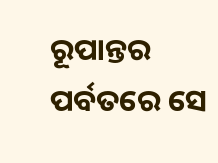ରୂପାନ୍ତର ପର୍ବତରେ ସେ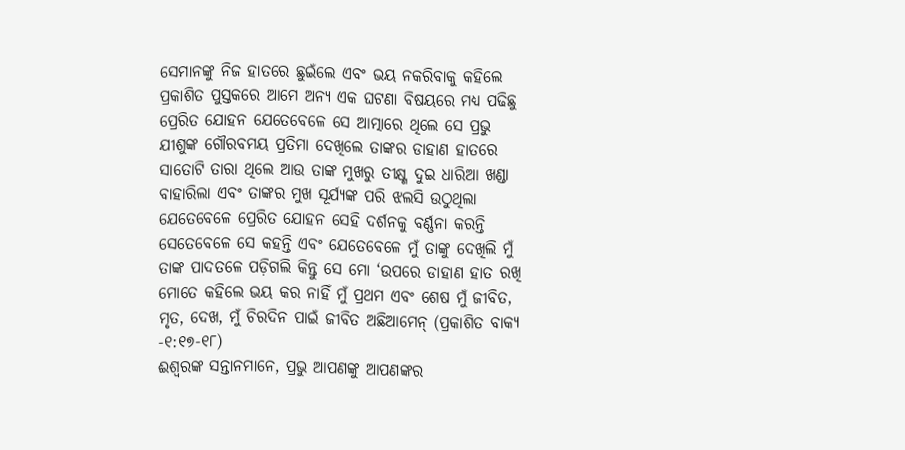ସେମାନଙ୍କୁ ନିଜ ହାତରେ ଛୁଇଁଲେ ଏବଂ ଭୟ ନକରିବାକୁ କହିଲେ ପ୍ରକାଶିତ ପୁସ୍ତକରେ ଆମେ ଅନ୍ୟ ଏକ ଘଟଣା ବିଷୟରେ ମଧ୍ୟ ପଢିଛୁ ପ୍ରେରିତ ଯୋହନ ଯେତେବେଳେ ସେ ଆତ୍ମାରେ ଥିଲେ ସେ ପ୍ରଭୁ ଯୀଶୁଙ୍କ ଗୌରବମୟ ପ୍ରତିମା ଦେଖିଲେ ତାଙ୍କର ଡାହାଣ ହାତରେ ସାତୋଟି ତାରା ଥିଲେ ଆଉ ତାଙ୍କ ମୁଖରୁ ତୀକ୍ଷ୍ଣ ଦୁଇ ଧାରିଆ ଖଣ୍ଡା ବାହାରିଲା ଏବଂ ତାଙ୍କର ମୁଖ ସୂର୍ଯ୍ୟଙ୍କ ପରି ଝଲସି ଉଠୁଥିଲା ଯେତେବେଳେ ପ୍ରେରିତ ଯୋହନ ସେହି ଦର୍ଶନକୁ ବର୍ଣ୍ଣନା କରନ୍ତି ସେତେବେଳେ ସେ କହନ୍ତି ଏବଂ ଯେତେବେଳେ ମୁଁ ତାଙ୍କୁ ଦେଖିଲି ମୁଁ ତାଙ୍କ ପାଦତଳେ ପଡ଼ିଗଲି କିନ୍ତୁ ସେ ମୋ ‘ଉପରେ ଡାହାଣ ହାତ ରଖି ମୋତେ କହିଲେ ଭୟ କର ନାହିଁ ମୁଁ ପ୍ରଥମ ଏବଂ ଶେଷ ମୁଁ ଜୀବିତ, ମୃତ, ଦେଖ, ମୁଁ ଚିରଦିନ ପାଇଁ ଜୀବିତ ଅଛିଆମେନ୍ (ପ୍ରକାଶିତ ବାକ୍ୟ -୧:୧୭-୧୮)
ଈଶ୍ବରଙ୍କ ସନ୍ତାନମାନେ, ପ୍ରଭୁ ଆପଣଙ୍କୁ ଆପଣଙ୍କର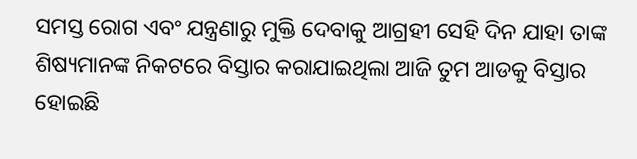ସମସ୍ତ ରୋଗ ଏବଂ ଯନ୍ତ୍ରଣାରୁ ମୁକ୍ତି ଦେବାକୁ ଆଗ୍ରହୀ ସେହି ଦିନ ଯାହା ତାଙ୍କ ଶିଷ୍ୟମାନଙ୍କ ନିକଟରେ ବିସ୍ତାର କରାଯାଇଥିଲା ଆଜି ତୁମ ଆଡକୁ ବିସ୍ତାର ହୋଇଛି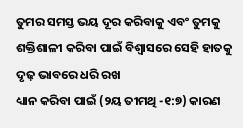ତୁମର ସମସ୍ତ ଭୟ ଦୂର କରିବାକୁ ଏବଂ ତୁମକୁ ଶକ୍ତିଶାଳୀ କରିବା ପାଇଁ ବିଶ୍ୱାସରେ ସେହି ହାତକୁ ଦୃଢ଼ ଭାବରେ ଧରି ରଖ
ଧ୍ୟାନ କରିବା ପାଇଁ (୨ୟ ତୀମଥି -୧:୭) କାରଣ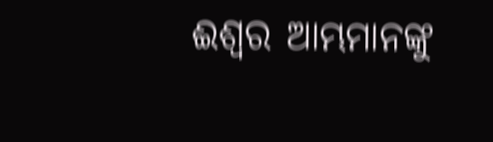ଈଶ୍ବର ଆମ୍ଭମାନଙ୍କୁ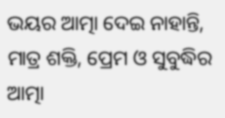ଭୟର ଆତ୍ମା ଦେଇ ନାହାନ୍ତି, ମାତ୍ର ଶକ୍ତି, ପ୍ରେମ ଓ ସୁବୁଦ୍ଧିର ଆତ୍ମା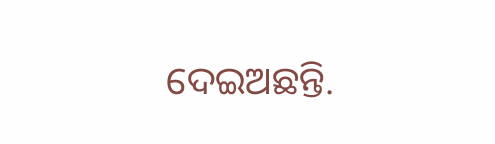ଦେଇଅଛନ୍ତି.